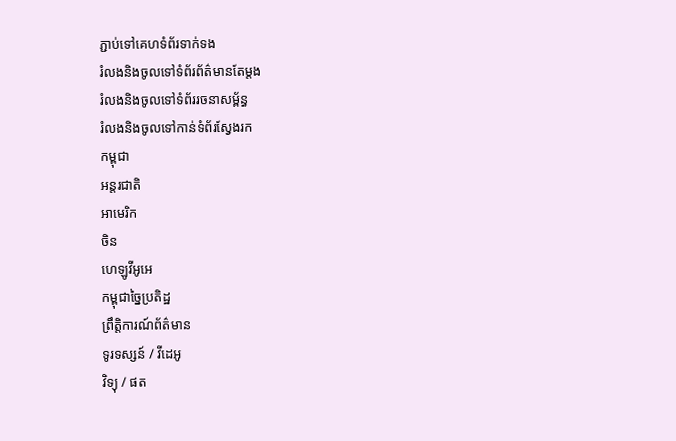ភ្ជាប់ទៅគេហទំព័រទាក់ទង
រំលងនិងចូលទៅទំព័រព័ត៌មានតែម្តង
រំលងនិងចូលទៅទំព័ររចនាសម្ព័ន្ធ
រំលងនិងចូលទៅកាន់ទំព័រស្វែងរក
កម្ពុជា
អន្តរជាតិ
អាមេរិក
ចិន
ហេឡូវីអូអេ
កម្ពុជាច្នៃប្រតិដ្ឋ
ព្រឹត្តិការណ៍ព័ត៌មាន
ទូរទស្សន៍ / វីដេអូ
វិទ្យុ / ផត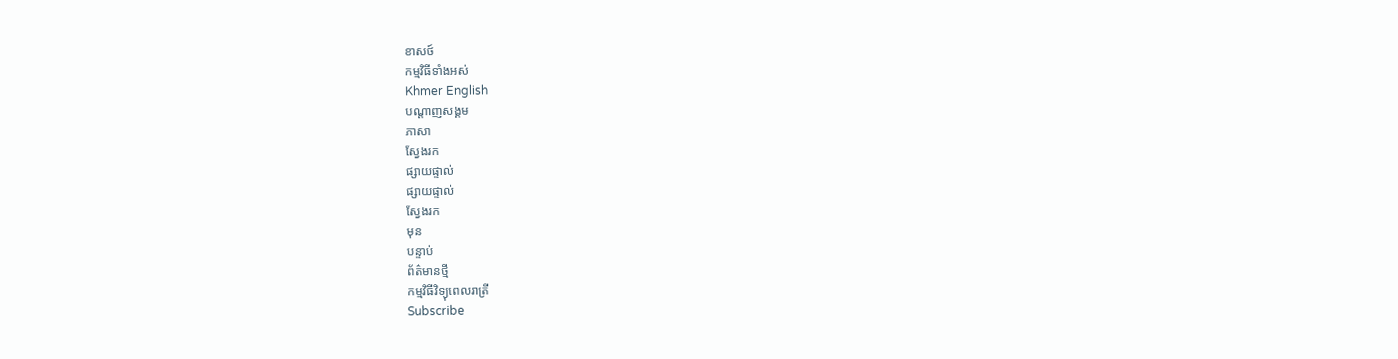ខាសថ៍
កម្មវិធីទាំងអស់
Khmer English
បណ្តាញសង្គម
ភាសា
ស្វែងរក
ផ្សាយផ្ទាល់
ផ្សាយផ្ទាល់
ស្វែងរក
មុន
បន្ទាប់
ព័ត៌មានថ្មី
កម្មវិធីវិទ្យុពេលរាត្រី
Subscribe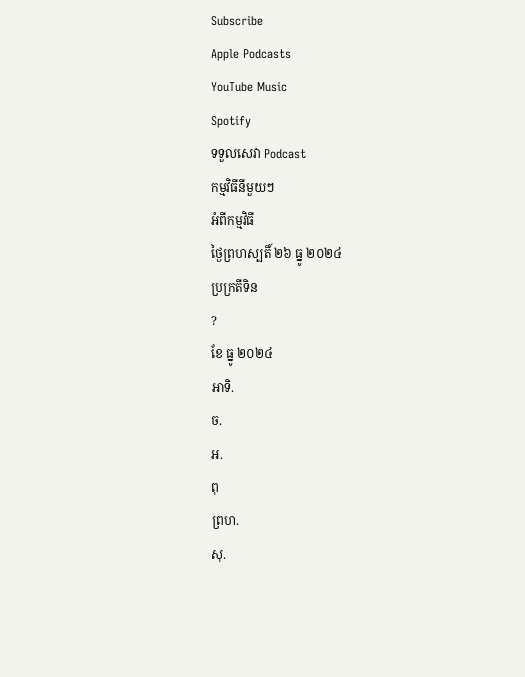Subscribe
Apple Podcasts
YouTube Music
Spotify
ទទួលសេវា Podcast
កម្មវិធីនីមួយៗ
អំពីកម្មវិធី
ថ្ងៃព្រហស្បតិ៍ ២៦ ធ្នូ ២០២៤
ប្រក្រតីទិន
?
ខែ ធ្នូ ២០២៤
អាទិ.
ច.
អ.
ពុ
ព្រហ.
សុ.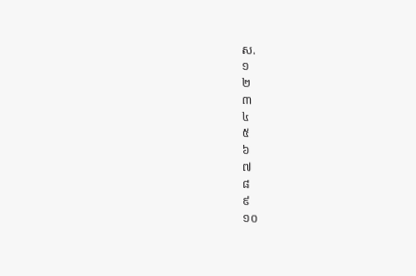ស.
១
២
៣
៤
៥
៦
៧
៨
៩
១០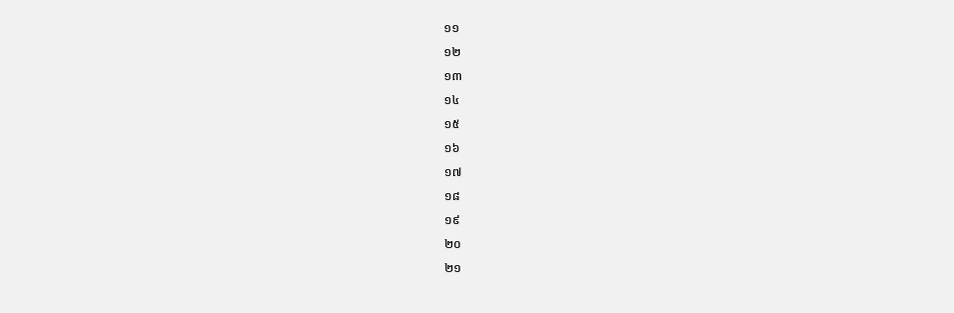១១
១២
១៣
១៤
១៥
១៦
១៧
១៨
១៩
២០
២១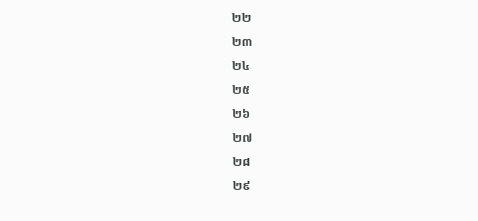២២
២៣
២៤
២៥
២៦
២៧
២៨
២៩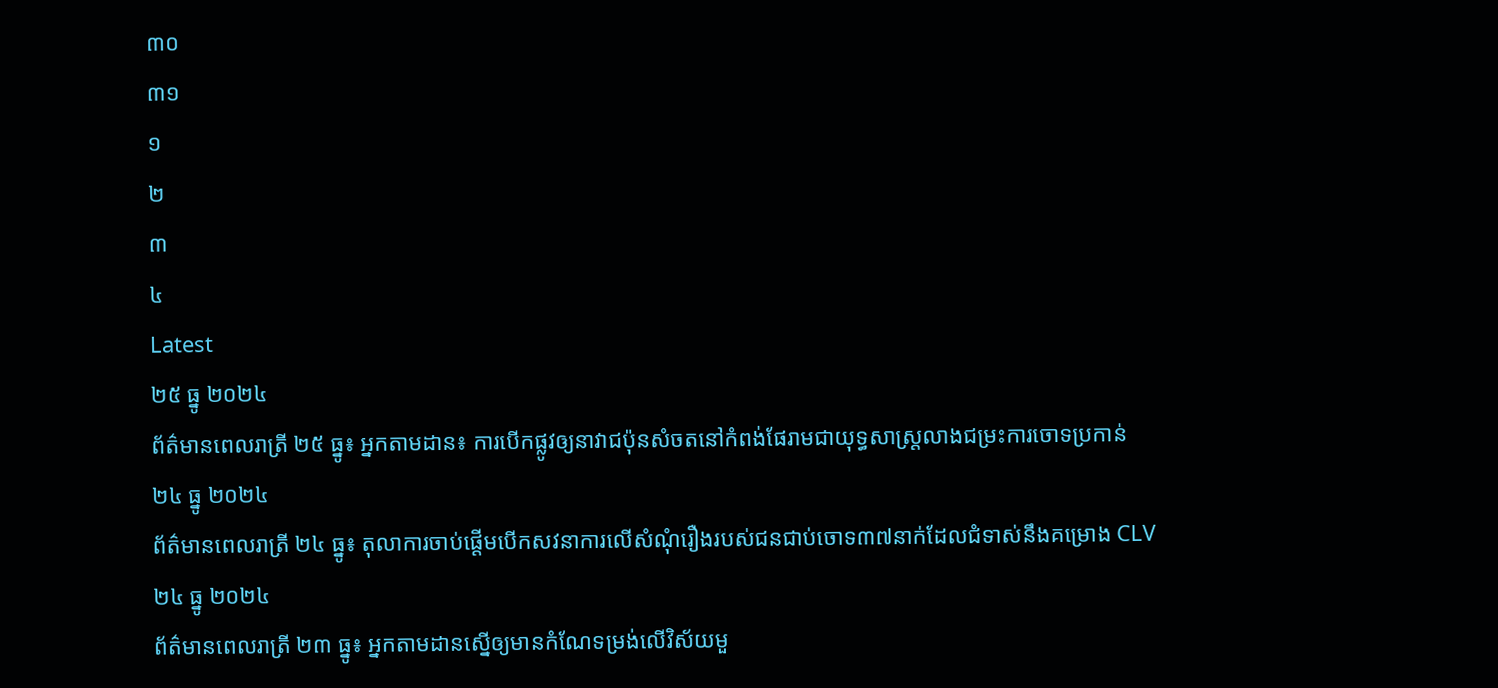៣០
៣១
១
២
៣
៤
Latest
២៥ ធ្នូ ២០២៤
ព័ត៌មានពេលរាត្រី ២៥ ធ្នូ៖ អ្នកតាមដាន៖ ការបើកផ្លូវឲ្យនាវាជប៉ុនសំចតនៅកំពង់ផែរាមជាយុទ្ធសាស្ត្រលាងជម្រះការចោទប្រកាន់
២៤ ធ្នូ ២០២៤
ព័ត៌មានពេលរាត្រី ២៤ ធ្នូ៖ តុលាការចាប់ផ្តើមបើកសវនាការលើសំណុំរឿងរបស់ជនជាប់ចោទ៣៧នាក់ដែលជំទាស់នឹងគម្រោង CLV
២៤ ធ្នូ ២០២៤
ព័ត៌មានពេលរាត្រី ២៣ ធ្នូ៖ អ្នកតាមដានស្នើឲ្យមានកំណែទម្រង់លើវិស័យមួ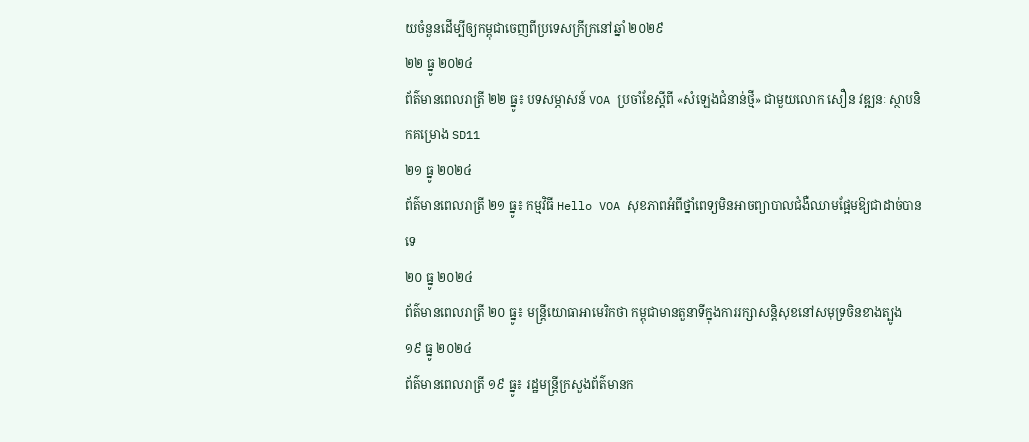យចំនួនដើម្បីឲ្យកម្ពុជាចេញពីប្រទេសក្រីក្រនៅឆ្នាំ ២០២៩
២២ ធ្នូ ២០២៤
ព័ត៌មានពេលរាត្រី ២២ ធ្នូ៖ បទសម្ភាសន៍ VOA ប្រចាំខែស្តីពី «សំឡេងជំនាន់ថ្មី» ជាមួយលោក សឿន វឌ្ឍនៈ ស្ថាបនិកគម្រោង SD11
២១ ធ្នូ ២០២៤
ព័ត៌មានពេលរាត្រី ២១ ធ្នូ៖ កម្មវិធី Hello VOA សុខភាពអំពីថ្នាំពេទ្យមិនអាចព្យាបាលជំងឺឈាមផ្អែមឱ្យជាដាច់បានទេ
២០ ធ្នូ ២០២៤
ព័ត៌មានពេលរាត្រី ២០ ធ្នូ៖ មន្ត្រីយោធាអាមេរិកថា កម្ពុជាមានតួនាទីក្នុងការរក្សាសន្តិសុខនៅសមុទ្រចិនខាងត្បូង
១៩ ធ្នូ ២០២៤
ព័ត៌មានពេលរាត្រី ១៩ ធ្នូ៖ រដ្ឋមន្រ្តីក្រសួងព័ត៌មានក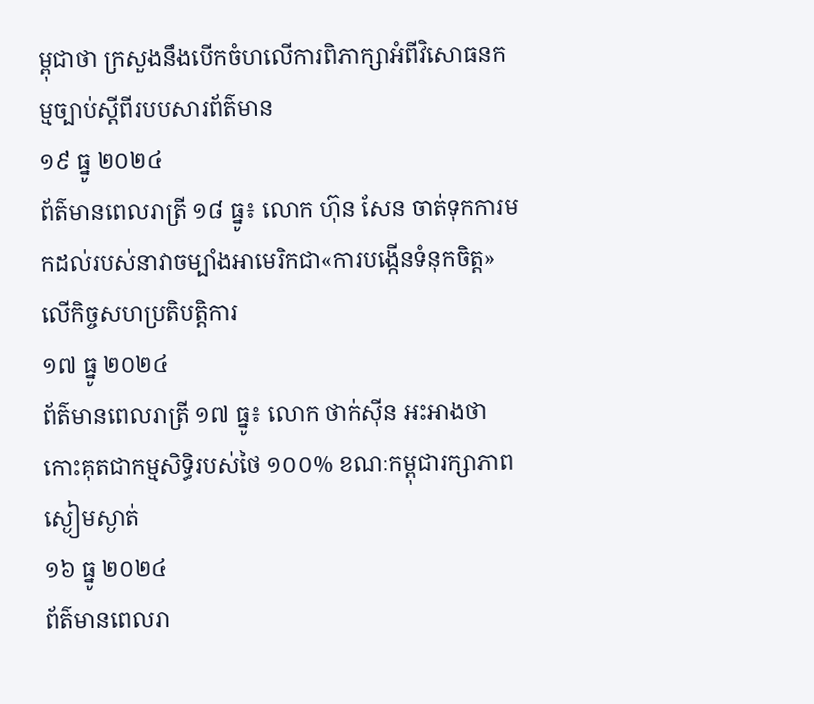ម្ពុជាថា ក្រសួងនឹងបើកចំហលើការពិភាក្សាអំពីវិសោធនកម្មច្បាប់ស្តីពីរបបសារព័ត៌មាន
១៩ ធ្នូ ២០២៤
ព័ត៌មានពេលរាត្រី ១៨ ធ្នូ៖ លោក ហ៊ុន សែន ចាត់ទុកការមកដល់របស់នាវាចម្បាំងអាមេរិកជា«ការបង្កើនទំនុកចិត្ត»លើកិច្ចសហប្រតិបត្តិការ
១៧ ធ្នូ ២០២៤
ព័ត៌មានពេលរាត្រី ១៧ ធ្នូ៖ លោក ថាក់ស៊ីន អះអាងថា កោះគុតជាកម្មសិទ្ធិរបស់ថៃ ១០០% ខណៈកម្ពុជារក្សាភាពស្ងៀមស្ងាត់
១៦ ធ្នូ ២០២៤
ព័ត៌មានពេលរា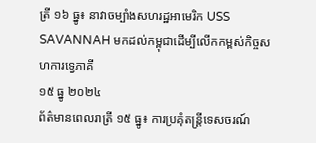ត្រី ១៦ ធ្នូ៖ នាវាចម្បាំងសហរដ្ឋអាមេរិក USS SAVANNAH មកដល់កម្ពុជាដើម្បីលើកកម្ពស់កិច្ចសហការទ្វេភាគី
១៥ ធ្នូ ២០២៤
ព័ត៌មានពេលរាត្រី ១៥ ធ្នូ៖ ការប្រគុំតន្រ្តីទេសចរណ៍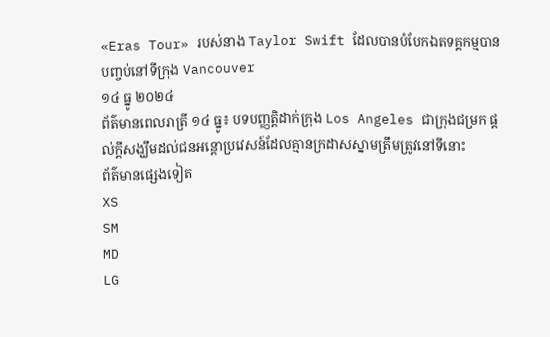«Eras Tour» របស់នាង Taylor Swift ដែលបានបំបែកឯតទគ្គកម្មបានបញ្ចប់នៅទីក្រុង Vancouver
១៤ ធ្នូ ២០២៤
ព័ត៌មានពេលរាត្រី ១៤ ធ្នូ៖ បទបញ្ញតិ្តដាក់ក្រុង Los Angeles ជាក្រុងជម្រក ផ្តល់ក្តីសង្ឃឹមដល់ជនអន្តោប្រវេសន៍ដែលគ្មានក្រដាសស្នាមត្រឹមត្រូវនៅទីនោះ
ព័ត៌មានផ្សេងទៀត
XS
SM
MD
LG